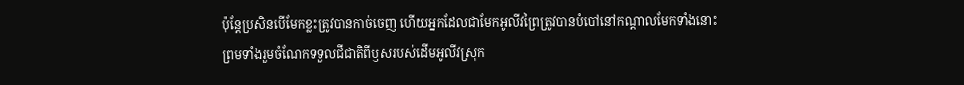ប៉ុន្តែប្រសិនបើមែកខ្លះត្រូវបានកាច់ចេញ ហើយអ្នកដែលជាមែកអូលីវព្រៃត្រូវបានបំបៅនៅកណ្ដាលមែកទាំងនោះ ព្រមទាំងរួមចំណែកទទួលជីជាតិពីឫសរបស់ដើមអូលីវស្រុក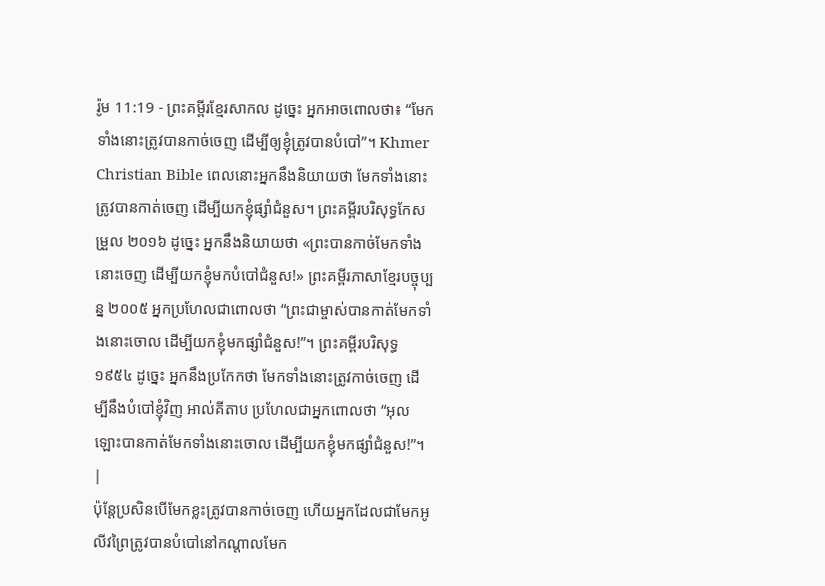រ៉ូម 11:19 - ព្រះគម្ពីរខ្មែរសាកល ដូច្នេះ អ្នកអាចពោលថា៖ “មែកទាំងនោះត្រូវបានកាច់ចេញ ដើម្បីឲ្យខ្ញុំត្រូវបានបំបៅ”។ Khmer Christian Bible ពេលនោះអ្នកនឹងនិយាយថា មែកទាំងនោះត្រូវបានកាត់ចេញ ដើម្បីយកខ្ញុំផ្សាំជំនួស។ ព្រះគម្ពីរបរិសុទ្ធកែសម្រួល ២០១៦ ដូច្នេះ អ្នកនឹងនិយាយថា «ព្រះបានកាច់មែកទាំងនោះចេញ ដើម្បីយកខ្ញុំមកបំបៅជំនួស!» ព្រះគម្ពីរភាសាខ្មែរបច្ចុប្បន្ន ២០០៥ អ្នកប្រហែលជាពោលថា “ព្រះជាម្ចាស់បានកាត់មែកទាំងនោះចោល ដើម្បីយកខ្ញុំមកផ្សាំជំនួស!”។ ព្រះគម្ពីរបរិសុទ្ធ ១៩៥៤ ដូច្នេះ អ្នកនឹងប្រកែកថា មែកទាំងនោះត្រូវកាច់ចេញ ដើម្បីនឹងបំបៅខ្ញុំវិញ អាល់គីតាប ប្រហែលជាអ្នកពោលថា “អុលឡោះបានកាត់មែកទាំងនោះចោល ដើម្បីយកខ្ញុំមកផ្សាំជំនួស!”។ |
ប៉ុន្តែប្រសិនបើមែកខ្លះត្រូវបានកាច់ចេញ ហើយអ្នកដែលជាមែកអូលីវព្រៃត្រូវបានបំបៅនៅកណ្ដាលមែក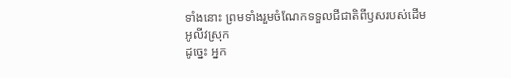ទាំងនោះ ព្រមទាំងរួមចំណែកទទួលជីជាតិពីឫសរបស់ដើមអូលីវស្រុក
ដូច្នេះ អ្នក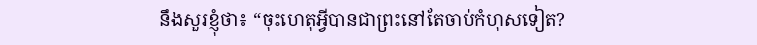នឹងសួរខ្ញុំថា៖ “ចុះហេតុអ្វីបានជាព្រះនៅតែចាប់កំហុសទៀត?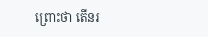ព្រោះថា តើនរ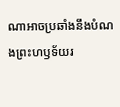ណាអាចប្រឆាំងនឹងបំណងព្រះហឫទ័យរ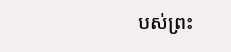បស់ព្រះ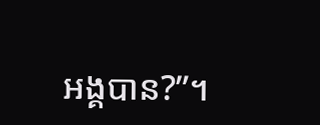អង្គបាន?”។